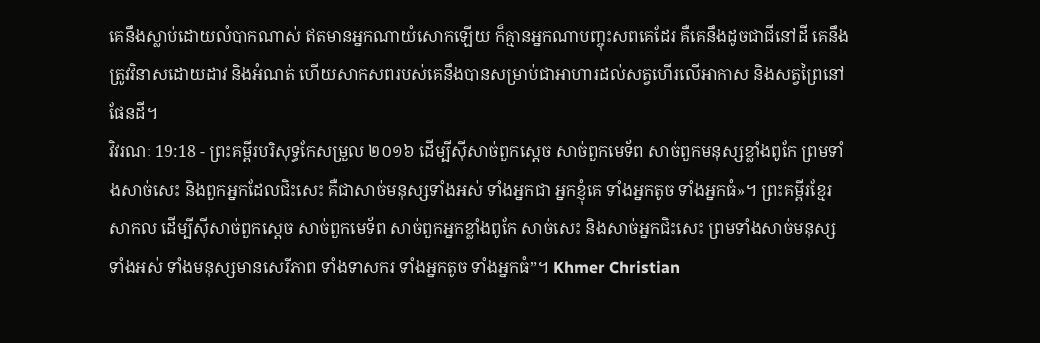គេនឹងស្លាប់ដោយលំបាកណាស់ ឥតមានអ្នកណាយំសោកឡើយ ក៏គ្មានអ្នកណាបញ្ចុះសពគេដែរ គឺគេនឹងដូចជាជីនៅដី គេនឹងត្រូវវិនាសដោយដាវ និងអំណត់ ហើយសាកសពរបស់គេនឹងបានសម្រាប់ជាអាហារដល់សត្វហើរលើអាកាស និងសត្វព្រៃនៅផែនដី។
វិវរណៈ 19:18 - ព្រះគម្ពីរបរិសុទ្ធកែសម្រួល ២០១៦ ដើម្បីស៊ីសាច់ពួកស្តេច សាច់ពួកមេទ័ព សាច់ពួកមនុស្សខ្លាំងពូកែ ព្រមទាំងសាច់សេះ និងពួកអ្នកដែលជិះសេះ គឺជាសាច់មនុស្សទាំងអស់ ទាំងអ្នកជា អ្នកខ្ញុំគេ ទាំងអ្នកតូច ទាំងអ្នកធំ»។ ព្រះគម្ពីរខ្មែរសាកល ដើម្បីស៊ីសាច់ពួកស្ដេច សាច់ពួកមេទ័ព សាច់ពួកអ្នកខ្លាំងពូកែ សាច់សេះ និងសាច់អ្នកជិះសេះ ព្រមទាំងសាច់មនុស្សទាំងអស់ ទាំងមនុស្សមានសេរីភាព ទាំងទាសករ ទាំងអ្នកតូច ទាំងអ្នកធំ”។ Khmer Christian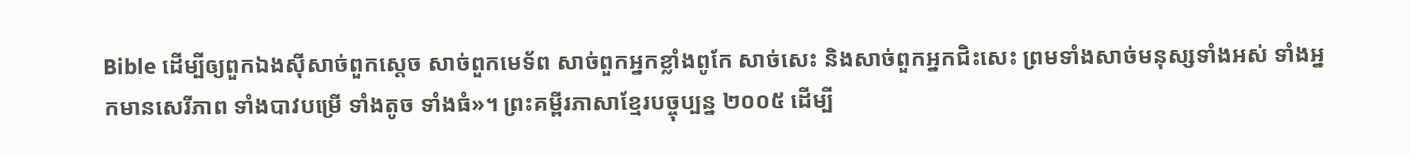Bible ដើម្បីឲ្យពួកឯងស៊ីសាច់ពួកស្ដេច សាច់ពួកមេទ័ព សាច់ពួកអ្នកខ្លាំងពូកែ សាច់សេះ និងសាច់ពួកអ្នកជិះសេះ ព្រមទាំងសាច់មនុស្សទាំងអស់ ទាំងអ្នកមានសេរីភាព ទាំងបាវបម្រើ ទាំងតូច ទាំងធំ»។ ព្រះគម្ពីរភាសាខ្មែរបច្ចុប្បន្ន ២០០៥ ដើម្បី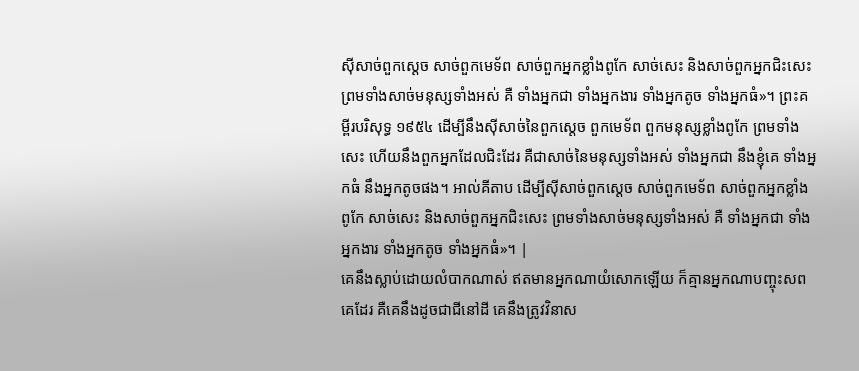ស៊ីសាច់ពួកស្ដេច សាច់ពួកមេទ័ព សាច់ពួកអ្នកខ្លាំងពូកែ សាច់សេះ និងសាច់ពួកអ្នកជិះសេះ ព្រមទាំងសាច់មនុស្សទាំងអស់ គឺ ទាំងអ្នកជា ទាំងអ្នកងារ ទាំងអ្នកតូច ទាំងអ្នកធំ»។ ព្រះគម្ពីរបរិសុទ្ធ ១៩៥៤ ដើម្បីនឹងស៊ីសាច់នៃពួកស្តេច ពួកមេទ័ព ពួកមនុស្សខ្លាំងពូកែ ព្រមទាំងសេះ ហើយនឹងពួកអ្នកដែលជិះដែរ គឺជាសាច់នៃមនុស្សទាំងអស់ ទាំងអ្នកជា នឹងខ្ញុំគេ ទាំងអ្នកធំ នឹងអ្នកតូចផង។ អាល់គីតាប ដើម្បីស៊ីសាច់ពួកស្ដេច សាច់ពួកមេទ័ព សាច់ពួកអ្នកខ្លាំងពូកែ សាច់សេះ និងសាច់ពួកអ្នកជិះសេះ ព្រមទាំងសាច់មនុស្សទាំងអស់ គឺ ទាំងអ្នកជា ទាំងអ្នកងារ ទាំងអ្នកតូច ទាំងអ្នកធំ»។ |
គេនឹងស្លាប់ដោយលំបាកណាស់ ឥតមានអ្នកណាយំសោកឡើយ ក៏គ្មានអ្នកណាបញ្ចុះសពគេដែរ គឺគេនឹងដូចជាជីនៅដី គេនឹងត្រូវវិនាស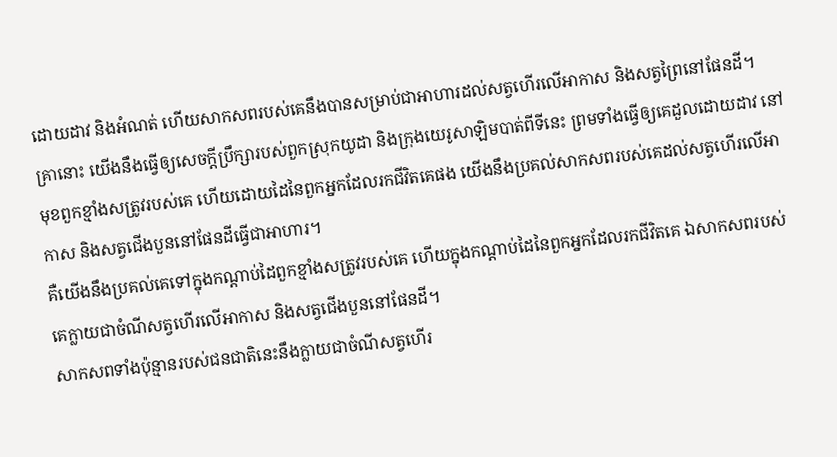ដោយដាវ និងអំណត់ ហើយសាកសពរបស់គេនឹងបានសម្រាប់ជាអាហារដល់សត្វហើរលើអាកាស និងសត្វព្រៃនៅផែនដី។
គ្រានោះ យើងនឹងធ្វើឲ្យសេចក្ដីប្រឹក្សារបស់ពួកស្រុកយូដា និងក្រុងយេរូសាឡិមបាត់ពីទីនេះ ព្រមទាំងធ្វើឲ្យគេដួលដោយដាវ នៅមុខពួកខ្មាំងសត្រូវរបស់គេ ហើយដោយដៃនៃពួកអ្នកដែលរកជីវិតគេផង យើងនឹងប្រគល់សាកសពរបស់គេដល់សត្វហើរលើអាកាស និងសត្វជើងបួននៅផែនដីធ្វើជាអាហារ។
គឺយើងនឹងប្រគល់គេទៅក្នុងកណ្ដាប់ដៃពួកខ្មាំងសត្រូវរបស់គេ ហើយក្នុងកណ្ដាប់ដៃនៃពួកអ្នកដែលរកជីវិតគេ ឯសាកសពរបស់គេក្លាយជាចំណីសត្វហើរលើអាកាស និងសត្វជើងបួននៅផែនដី។
សាកសពទាំងប៉ុន្មានរបស់ជនជាតិនេះនឹងក្លាយជាចំណីសត្វហើរ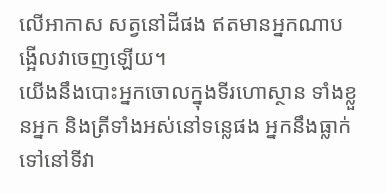លើអាកាស សត្វនៅដីផង ឥតមានអ្នកណាបង្អើលវាចេញឡើយ។
យើងនឹងបោះអ្នកចោលក្នុងទីរហោស្ថាន ទាំងខ្លួនអ្នក និងត្រីទាំងអស់នៅទន្លេផង អ្នកនឹងធ្លាក់ទៅនៅទីវា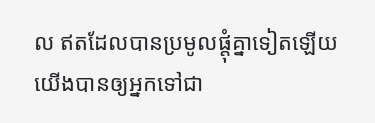ល ឥតដែលបានប្រមូលផ្តុំគ្នាទៀតឡើយ យើងបានឲ្យអ្នកទៅជា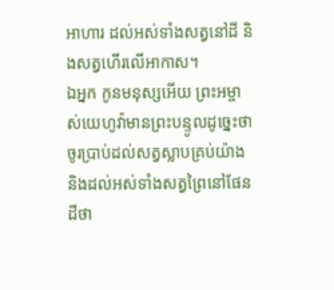អាហារ ដល់អស់ទាំងសត្វនៅដី និងសត្វហើរលើអាកាស។
ឯអ្នក កូនមនុស្សអើយ ព្រះអម្ចាស់យេហូវ៉ាមានព្រះបន្ទូលដូច្នេះថា ចូរប្រាប់ដល់សត្វស្លាបគ្រប់យ៉ាង និងដល់អស់ទាំងសត្វព្រៃនៅផែនដីថា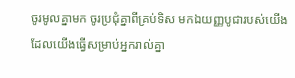ចូរមូលគ្នាមក ចូរប្រជុំគ្នាពីគ្រប់ទិស មកឯយញ្ញបូជារបស់យើង ដែលយើងធ្វើសម្រាប់អ្នករាល់គ្នា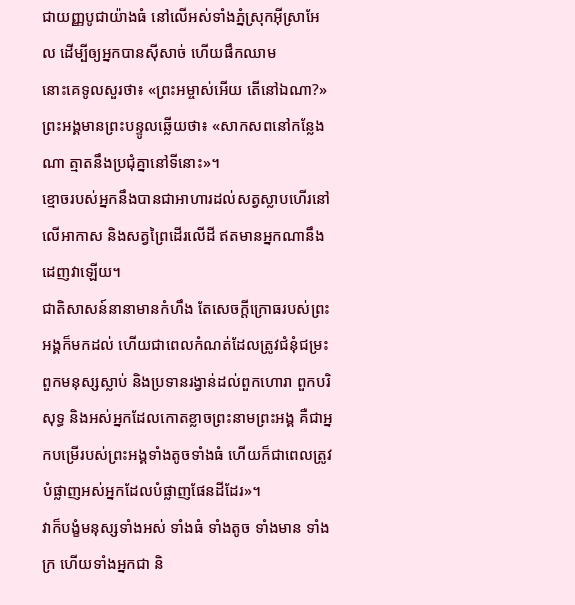ជាយញ្ញបូជាយ៉ាងធំ នៅលើអស់ទាំងភ្នំស្រុកអ៊ីស្រាអែល ដើម្បីឲ្យអ្នកបានស៊ីសាច់ ហើយផឹកឈាម
នោះគេទូលសួរថា៖ «ព្រះអម្ចាស់អើយ តើនៅឯណា?» ព្រះអង្គមានព្រះបន្ទូលឆ្លើយថា៖ «សាកសពនៅកន្លែងណា ត្មាតនឹងប្រជុំគ្នានៅទីនោះ»។
ខ្មោចរបស់អ្នកនឹងបានជាអាហារដល់សត្វស្លាបហើរនៅលើអាកាស និងសត្វព្រៃដើរលើដី ឥតមានអ្នកណានឹងដេញវាឡើយ។
ជាតិសាសន៍នានាមានកំហឹង តែសេចក្តីក្រោធរបស់ព្រះអង្គក៏មកដល់ ហើយជាពេលកំណត់ដែលត្រូវជំនុំជម្រះពួកមនុស្សស្លាប់ និងប្រទានរង្វាន់ដល់ពួកហោរា ពួកបរិសុទ្ធ និងអស់អ្នកដែលកោតខ្លាចព្រះនាមព្រះអង្គ គឺជាអ្នកបម្រើរបស់ព្រះអង្គទាំងតូចទាំងធំ ហើយក៏ជាពេលត្រូវបំផ្លាញអស់អ្នកដែលបំផ្លាញផែនដីដែរ»។
វាក៏បង្ខំមនុស្សទាំងអស់ ទាំងធំ ទាំងតូច ទាំងមាន ទាំងក្រ ហើយទាំងអ្នកជា និ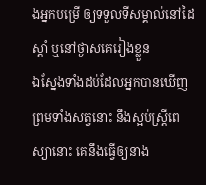ងអ្នកបម្រើ ឲ្យទទួលទីសម្គាល់នៅដៃស្តាំ ឬនៅថ្ងាសគេរៀងខ្លួន
ឯស្នែងទាំងដប់ដែលអ្នកបានឃើញ ព្រមទាំងសត្វនោះ នឹងស្អប់ស្ត្រីពេស្យានោះ គេនឹងធ្វើឲ្យនាង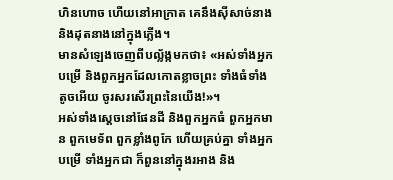ហិនហោច ហើយនៅអាក្រាត គេនឹងស៊ីសាច់នាង និងដុតនាងនៅក្នុងភ្លើង។
មានសំឡេងចេញពីបល្ល័ង្កមកថា៖ «អស់ទាំងអ្នកបម្រើ និងពួកអ្នកដែលកោតខ្លាចព្រះ ទាំងធំទាំងតូចអើយ ចូរសរសើរព្រះនៃយើង!»។
អស់ទាំងស្តេចនៅផែនដី និងពួកអ្នកធំ ពួកអ្នកមាន ពួកមេទ័ព ពួកខ្លាំងពូកែ ហើយគ្រប់គ្នា ទាំងអ្នកបម្រើ ទាំងអ្នកជា ក៏ពួននៅក្នុងរអាង និង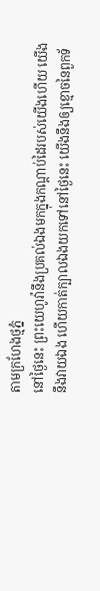តាមក្រហែងថ្មភ្នំ
នៅថ្ងៃនេះ ព្រះយេហូវ៉ានឹងប្រគល់ឯងមកក្នុងកណ្ដាប់ដៃរបស់យើងហើយ យើងនឹងវាយឯង ហើយកាត់ក្បាលឯងយកទៅនៅថ្ងៃនេះ យើងនឹងឲ្យខ្មោចនៃពួកទ័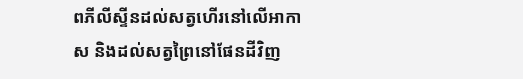ពភីលីស្ទីនដល់សត្វហើរនៅលើអាកាស និងដល់សត្វព្រៃនៅផែនដីវិញ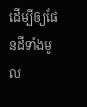ដើម្បីឲ្យផែនដីទាំងមូល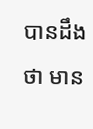បានដឹងថា មាន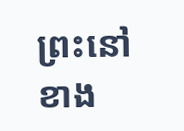ព្រះនៅខាង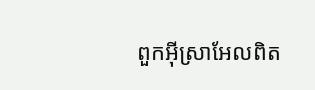ពួកអ៊ីស្រាអែលពិត